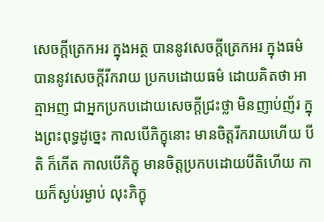សេចក្តីត្រេកអរ ក្នុងអត្ថ បាននូវសេចក្តីត្រេកអរ ក្នុងធម៌ បាននូវសេចក្តីរីករាយ ប្រកបដោយធម៌ ដោយគិតថា អាត្មាអញ ជាអ្នកប្រកបដោយសេចក្តីជ្រះថ្លា មិនញាប់ញ័រ ក្នុងព្រះពុទ្ធដូច្នេះ កាលបើភិក្ខុនោះ មានចិត្តរីករាយហើយ បីតិ ក៏កើត កាលបើភិក្ខុ មានចិត្តប្រកបដោយបីតិហើយ កាយក៏ស្ងប់រម្ងាប់ លុះភិក្ខុ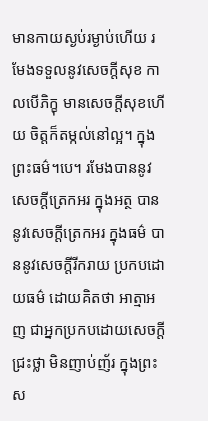មានកាយស្ងប់រម្ងាប់ហើយ រមែងទទួលនូវសេចក្តីសុខ កាលបើភិក្ខុ មានសេចក្តីសុខហើយ ចិត្តក៏តម្កល់នៅល្អ។ ក្នុងព្រះធម៌។បេ។ រមែងបាននូវសេចក្តីត្រេកអរ ក្នុងអត្ថ បាននូវសេចក្តីត្រេកអរ ក្នុងធម៌ បាននូវសេចក្តីរីករាយ ប្រកបដោយធម៌ ដោយគិតថា អាត្មាអញ ជាអ្នកប្រកបដោយសេចក្តីជ្រះថ្លា មិនញាប់ញ័រ ក្នុងព្រះស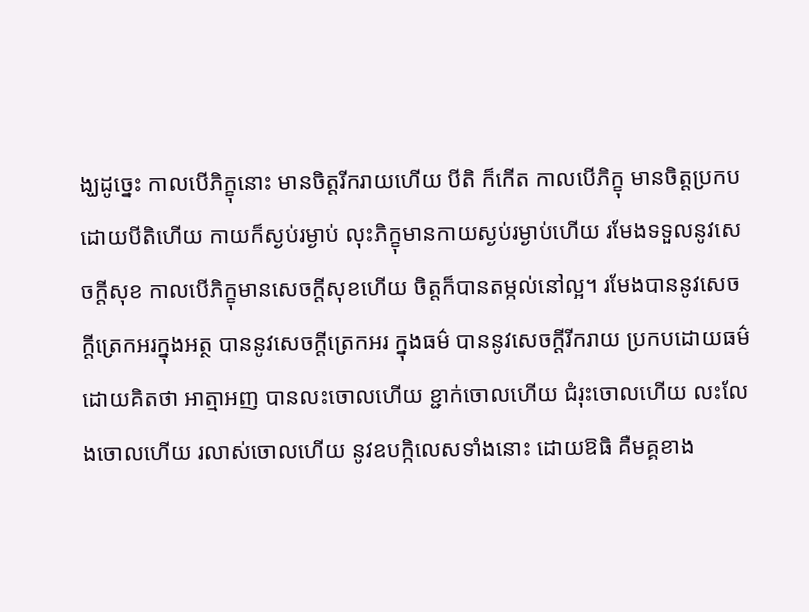ង្ឃដូច្នេះ កាលបើភិក្ខុនោះ មានចិត្តរីករាយហើយ បីតិ ក៏កើត កាលបើភិក្ខុ មានចិត្តប្រកបដោយបីតិហើយ កាយក៏ស្ងប់រម្ងាប់ លុះភិក្ខុមានកាយស្ងប់រម្ងាប់ហើយ រមែងទទួលនូវសេចក្តីសុខ កាលបើភិក្ខុមានសេចក្តីសុខហើយ ចិត្តក៏បានតម្កល់នៅល្អ។ រមែងបាននូវសេចក្តីត្រេកអរក្នុងអត្ថ បាននូវសេចក្តីត្រេកអរ ក្នុងធម៌ បាននូវសេចក្តីរីករាយ ប្រកបដោយធម៌ ដោយគិតថា អាត្មាអញ បានលះចោលហើយ ខ្ជាក់ចោលហើយ ជំរុះចោលហើយ លះលែងចោលហើយ រលាស់ចោលហើយ នូវឧបក្កិលេសទាំងនោះ ដោយឱធិ គឺមគ្គខាង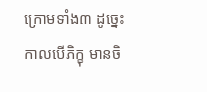ក្រោមទាំង៣ ដូច្នេះ កាលបើភិក្ខុ មានចិ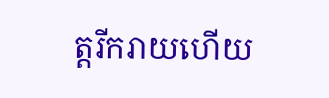ត្តរីករាយហើយ